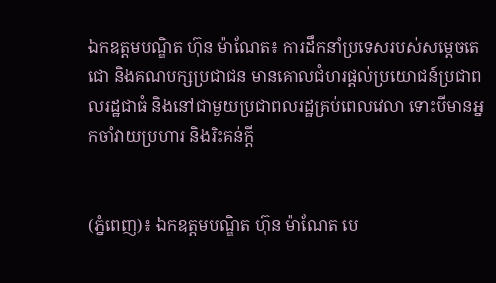ឯកឧត្តមបណ្ឌិត ហ៊ុន ម៉ាណែត៖ ការដឹកនាំប្រទេសរបស់សម្តេចតេជោ និងគណបក្សប្រជាជន មានគោលជំហរផ្តល់ប្រយោជន៍ប្រជាពលរដ្ឋជាធំ និងនៅជាមួយប្រជាពលរដ្ឋគ្រប់ពេលវេលា ទោះបីមានអ្នកចាំវាយប្រហារ និងរិះគន់ក្តី


(ភ្នំពេញ)៖ ឯកឧត្តមបណ្ឌិត ហ៊ុន ម៉ាណែត បេ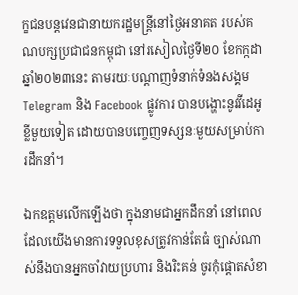ក្ខជនបន្ដវេនជានាយករដ្ឋមន្ដ្រីនៅថ្ងៃអនាគត របស់គណបក្សប្រជាជនកម្ពុជា នៅរសៀលថ្ងៃទី២០ ខែកក្កដា ឆ្នាំ២០២៣នេះ តាមរយៈបណ្តាញទំនាក់ទំនងសង្គម Telegram និង Facebook ផ្លូវការ បានបង្ហោះនូវវីដេអូខ្លីមួយទៀត ដោយបានបញ្ចេញទស្សនៈមួយសម្រាប់ការដឹកនាំ។

ឯកឧត្តមលើកឡើងថា ក្នុងនាមជាអ្នកដឹកនាំ នៅពេលដែលយើងមានការទទួលខុសត្រូវកាន់តែធំ ច្បាស់ណាស់នឹងបានអ្នកចាំវាយប្រហារ និងរិះគន់ ចូរកុំផ្តោតសំខា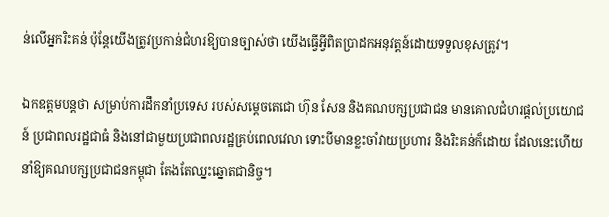ន់លើអ្នករិះគន់ ប៉ុន្តែយើងត្រូវប្រកាន់ជំហរឱ្យបានច្បាស់ថា យើងធ្វើអ្វីពិតប្រាដកអនុវត្តន៍ដោយទទួលខុសត្រូវ។

ឯកឧត្តមបន្តថា សម្រាប់ការដឹកនាំប្រទេស របស់សម្តេចតេជោ ហ៊ុន សែន និងគណបក្សប្រជាជន មានគោលជំហរផ្តល់ប្រយោជន៍ ប្រជាពលរដ្ឋជាធំ និងនៅជាមួយប្រជាពលរដ្ឋគ្រប់ពេលវេលា ទោះបីមានខ្លះចាំវាយប្រហារ និងរិះគន់ក៏ដោយ ដែលនេះហើយនាំឱ្យគណបក្សប្រជាជនកម្ពុជា តែងតែឈ្នះឆ្នោតជានិច្ច។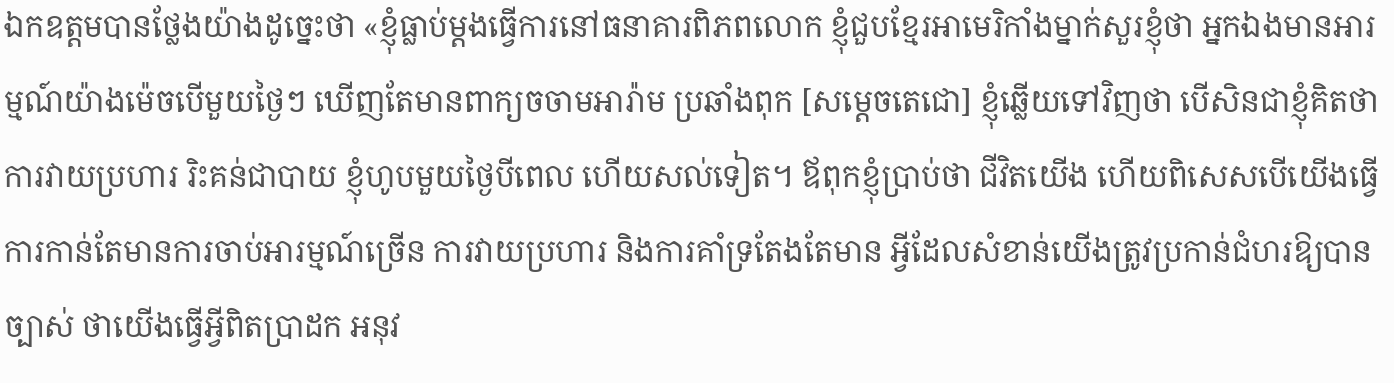ឯកឧត្តមបានថ្លែងយ៉ាងដូច្នេះថា «ខ្ញុំធ្លាប់ម្តងធ្វើការនៅធនាគារពិភពលោក ខ្ញុំជួបខ្មែរអាមេរិកាំងម្នាក់សួរខ្ញុំថា អ្នកឯងមានអារម្មណ៍យ៉ាងម៉េចបើមួយថ្ងៃៗ ឃើញតែមានពាក្យចចាមអារ៉ាម ប្រឆាំងពុក [សម្តេចតេជោ] ខ្ញុំឆ្លើយទៅវិញថា បើសិនជាខ្ញុំគិតថាការវាយប្រហារ រិះគន់ជាបាយ ខ្ញុំហូបមួយថ្ងៃបីពេល ហើយសល់ទៀត។ ឪពុកខ្ញុំប្រាប់ថា ជីវិតយើង ហើយពិសេសបើយើងធ្វើការកាន់តែមានការចាប់អារម្មណ៍ច្រើន ការវាយប្រហារ និងការគាំទ្រតែងតែមាន អ្វីដែលសំខាន់យើងត្រូវប្រកាន់ជំហរឱ្យបានច្បាស់ ថាយើងធ្វើអ្វីពិតប្រាដក អនុវ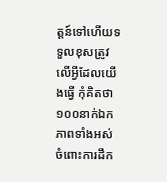ត្តន៍ទៅហើយទទួលខុសត្រូវលើអ្វីដែលយើងធ្វើ កុំគិតថា ១០០នាក់ឯកភាពទាំងអស់ ចំពោះការដឹក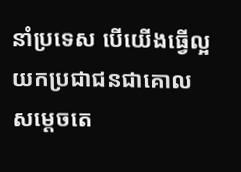នាំប្រទេស បើយើងធ្វើល្អ យកប្រជាជនជាគោល សម្តេចតេ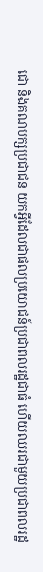ជោ និងគណបក្សប្រជាជន យកអ្វីដែលជាផលប្រយោជន៍ប្រជាពលរដ្ឋជាធំ ហើយឈរជាមួយប្រជាពលរដ្ឋ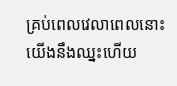គ្រប់ពេលវេលាពេលនោះយើងនឹងឈ្នះហើយ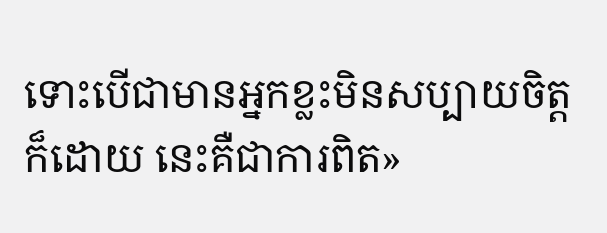ទោះបើជាមានអ្នកខ្លះមិនសប្បាយចិត្តក៏ដោយ នេះគឺជាការពិត»